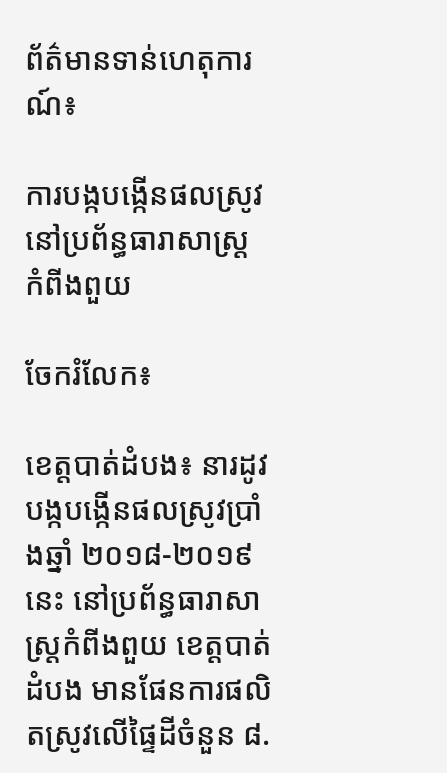ព័ត៌មានទាន់ហេតុការណ៍៖

ការបង្កបង្កើនផលស្រូវនៅប្រព័ន្ធធារាសាស្ត្រ កំពីងពួយ

ចែករំលែក៖

ខេត្តបាត់ដំបង៖ នារដូវបង្កបង្កើនផលស្រូវប្រាំងឆ្នាំ ២០១៨-២០១៩ នេះ នៅប្រព័ន្ធធារាសាស្ត្រកំពីងពួយ ខេត្តបាត់ដំបង មានផែនការផលិតស្រូវលើផ្ទៃដីចំនួន ៨.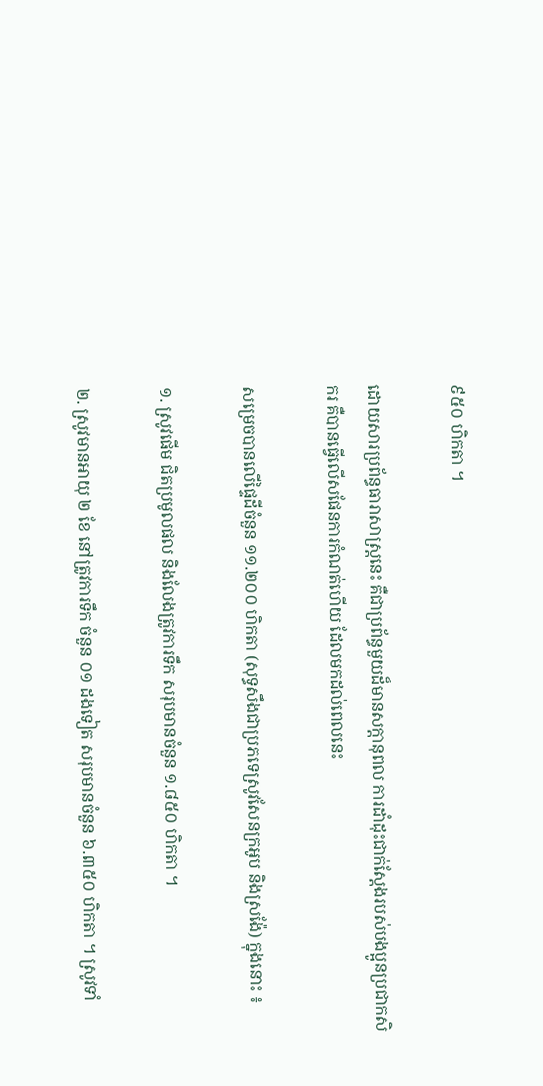៩៥០ ហិកតា ។

ដោយសារប្រព័ន្ធធារាសាស្ត្រនេះ គឺជាប្រព័ន្ធមួយដ៏មានសក្តានុពល ការដាំដុះជាក់ស្តែងរបស់បងប្អូនប្រជាកសិករ គឺបានធ្វើលើសផែនការកំណត់ហើយ ដែលមកដល់ពេលនេះ

សម្រេចបានលើផ្ទៃដីចំនួន ១១.២០០ ហិកតា (សុទ្ធសឹងជាប្រភទេស្រូវសែនក្រអូប និងស្រង៉ែ) ក្នុងនោះ ៖

១. ស្រូវផើម ជិតប្រមូលផល និងលែងត្រូវការទឹក សរុបមានចំនួន ១.៨៥០ ហិកតា ។

២. ស្រូវមានអាយុ ២ ខែ នៅត្រូវការទឹក ចំនួន ០១ ដងទៀត សរុបមានចំនួន ៦.៣៥០ ហិកតា ។ ស្រូវទាំ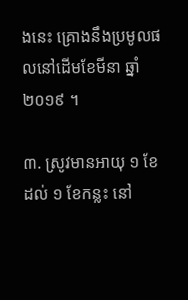ងនេះ គ្រោងនឹងប្រមូលផលនៅដើមខែមីនា ឆ្នាំ ២០១៩ ។

៣. ស្រូវមានអាយុ ១ ខែ ដល់ ១ ខែកន្លះ នៅ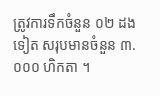ត្រូវការទឹកចំនួន ០២ ដងទៀត សរុបមានចំនួន ៣.០០០ ហិកតា ។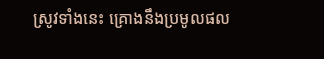ស្រូវទាំងនេះ គ្រោងនឹងប្រមូលផល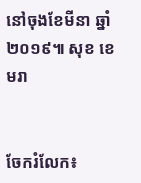នៅចុងខែមីនា ឆ្នាំ ២០១៩៕ សុខ ខេមរា


ចែករំលែក៖